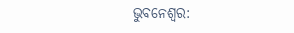ଭୁବନେଶ୍ବର: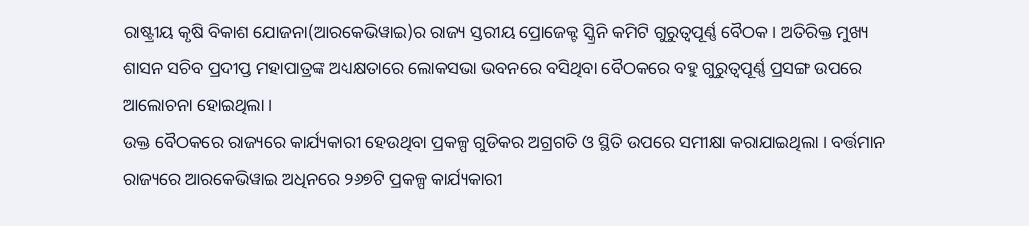ରାଷ୍ଟ୍ରୀୟ କୃଷି ବିକାଶ ଯୋଜନା(ଆରକେଭିୱାଇ)ର ରାଜ୍ୟ ସ୍ତରୀୟ ପ୍ରୋଜେକ୍ଟ ସ୍କ୍ରିନି କମିଟି ଗୁରୁତ୍ବପୂର୍ଣ୍ଣ ବୈଠକ । ଅତିରିକ୍ତ ମୁଖ୍ୟ ଶାସନ ସଚିବ ପ୍ରଦୀପ୍ତ ମହାପାତ୍ରଙ୍କ ଅଧ୍ୟକ୍ଷତାରେ ଲୋକସଭା ଭବନରେ ବସିଥିବା ବୈଠକରେ ବହୁ ଗୁରୁତ୍ବପୂର୍ଣ୍ଣ ପ୍ରସଙ୍ଗ ଉପରେ ଆଲୋଚନା ହୋଇଥିଲା ।
ଉକ୍ତ ବୈଠକରେ ରାଜ୍ୟରେ କାର୍ଯ୍ୟକାରୀ ହେଉଥିବା ପ୍ରକଳ୍ପ ଗୁଡିକର ଅଗ୍ରଗତି ଓ ସ୍ଥିତି ଉପରେ ସମୀକ୍ଷା କରାଯାଇଥିଲା । ବର୍ତ୍ତମାନ ରାଜ୍ୟରେ ଆରକେଭିୱାଇ ଅଧିନରେ ୨୬୭ଟି ପ୍ରକଳ୍ପ କାର୍ଯ୍ୟକାରୀ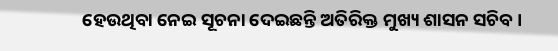ହେଉଥିବା ନେଇ ସୂଚନା ଦେଇଛନ୍ତି ଅତିରିକ୍ତ ମୁଖ୍ୟ ଶାସନ ସଚିବ ।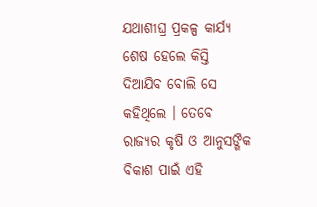ଯଥାଶୀଘ୍ର ପ୍ରକଳ୍ପ କାର୍ଯ୍ୟ ଶେଷ ହେଲେ କିସ୍ତି ଦିଆଯିବ ବୋଲି ସେ କହିଥିଲେ । ତେବେ ରାଜ୍ୟର କୃଷି ଓ ଆନୁସଙ୍ଗିକ ବିକାଶ ପାଇଁ ଏହି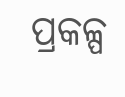ପ୍ରକଳ୍ପ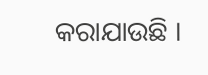କରାଯାଉଛି ।